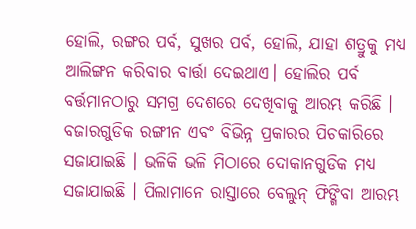ହୋଲି, ରଙ୍ଗର ପର୍ବ, ସୁଖର ପର୍ବ, ହୋଲି, ଯାହା ଶତ୍ରୁକୁ ମଧ୍ୟ ଆଲିଙ୍ଗନ କରିବାର ବାର୍ତ୍ତା ଦେଇଥାଏ। ହୋଲିର ପର୍ବ ବର୍ତ୍ତମାନଠାରୁ ସମଗ୍ର ଦେଶରେ ଦେଖିବାକୁ ଆରମ୍ଭ କରିଛି । ବଜାରଗୁଡିକ ରଙ୍ଗୀନ ଏବଂ ବିଭିନ୍ନ ପ୍ରକାରର ପିଚକାରିରେ ସଜାଯାଇଛି । ଭଳିକି ଭଳି ମିଠାରେ ଦୋକାନଗୁଡିକ ମଧ୍ୟ ସଜାଯାଇଛି । ପିଲାମାନେ ରାସ୍ତାରେ ବେଲୁନ୍ ଫିଙ୍ଗିବା ଆରମ୍ଭ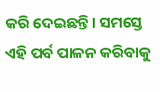କରି ଦେଇଛନ୍ତି। ସମସ୍ତେ ଏହି ପର୍ବ ପାଳନ କରିବାକୁ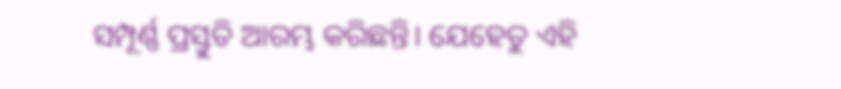ସମ୍ପୂର୍ଣ୍ଣ ପ୍ରସ୍ତୁତି ଆରମ୍ଭ କରିଛନ୍ତି। ଯେହେତୁ ଏହି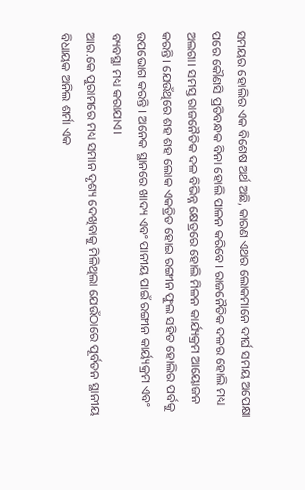ସମୟର ହୋଲିର ଏକ ବିଶେଷ ଅର୍ଥ ଅଛି, କାରଣ ଏଥର ଲୋକମାନେ ଦୀର୍ଘ ସମୟ ଅପେକ୍ଷା ପରେ କୌଣସି ପ୍ରତିବନ୍ଧକ ବିନା ହୋଲି ପାଳନ କରିବେ। ରାଜନୈତିକ ଦଳର ହୋଲି ମଧ୍ୟ ଅଲଗା। ସମସ୍ତ ରାଜନୈତିକ ଦଳ ବିଭିନ୍ନ କ୍ଷେତ୍ରରେ ହୋଲି ମିଳନ କାର୍ଯ୍ୟକ୍ରମ ଆୟୋଜନ କରନ୍ତି। ଯେଉଁଥିରେ ଶହ ଶହ ଲୋକ ଏକତ୍ରିତ ହୋଇ ରଙ୍ଗୀନ ଫୁଲ ସହିତ ହୋଲିର ପର୍ବକୁ ଉପଭୋଗ କରନ୍ତି । ଅନେକ ସ୍ଥାନରେ ଖାଦ୍ୟ ଏବଂ ପାନୀୟ ପାଇଁ ରଙ୍ଗୀନ କାର୍ୟ୍ୟକ୍ରମ ଏବଂ ବ୍ୟବସ୍ଥା ମଧ୍ୟ କରାଯାଏ।
ଆର.କେ ପୁରାମରେ ମଧ୍ୟ ସମାନ ଦୃଶ୍ୟ ଦେଖିବାକୁ ମିଳିଥିଲା ଯେଉଁଠାରେ ପୂର୍ବତନ ସ୍ଥାନୀୟ ବିଧାୟକ ଅନିଲ ଶର୍ମା ଏକ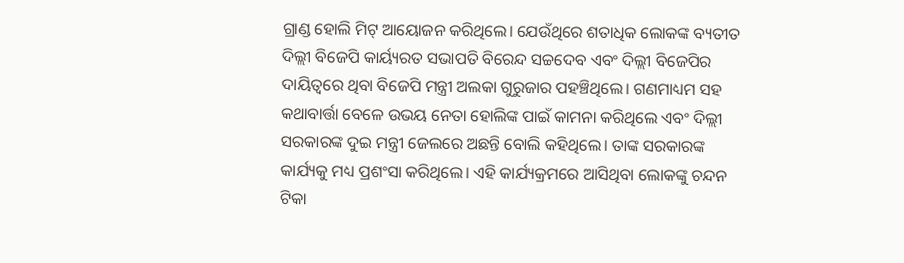ଗ୍ରାଣ୍ଡ ହୋଲି ମିଟ୍ ଆୟୋଜନ କରିଥିଲେ। ଯେଉଁଥିରେ ଶତାଧିକ ଲୋକଙ୍କ ବ୍ୟତୀତ ଦିଲ୍ଲୀ ବିଜେପି କାର୍ୟ୍ୟରତ ସଭାପତି ବିରେନ୍ଦ ସଚ୍ଚଦେବ ଏବଂ ଦିଲ୍ଲୀ ବିଜେପିର ଦାୟିତ୍ୱରେ ଥିବା ବିଜେପି ମନ୍ତ୍ରୀ ଅଲକା ଗୁରୁଜାର ପହଞ୍ଚିଥିଲେ। ଗଣମାଧ୍ୟମ ସହ କଥାବାର୍ତ୍ତା ବେଳେ ଉଭୟ ନେତା ହୋଲିଙ୍କ ପାଇଁ କାମନା କରିଥିଲେ ଏବଂ ଦିଲ୍ଲୀ ସରକାରଙ୍କ ଦୁଇ ମନ୍ତ୍ରୀ ଜେଲରେ ଅଛନ୍ତି ବୋଲି କହିଥିଲେ। ତାଙ୍କ ସରକାରଙ୍କ କାର୍ଯ୍ୟକୁ ମଧ୍ୟ ପ୍ରଶଂସା କରିଥିଲେ। ଏହି କାର୍ଯ୍ୟକ୍ରମରେ ଆସିଥିବା ଲୋକଙ୍କୁ ଚନ୍ଦନ ଟିକା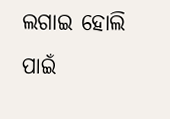ଲଗାଇ ହୋଲି ପାଇଁ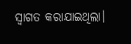ସ୍ୱାଗତ କରାଯାଇଥିଲା।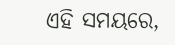ଏହି ସମୟରେ,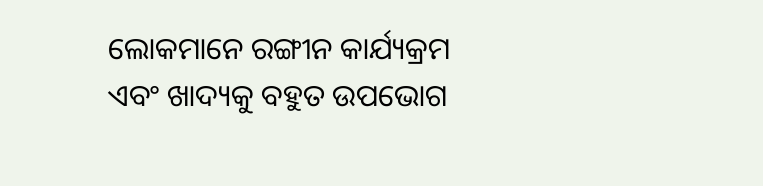ଲୋକମାନେ ରଙ୍ଗୀନ କାର୍ଯ୍ୟକ୍ରମ ଏବଂ ଖାଦ୍ୟକୁ ବହୁତ ଉପଭୋଗ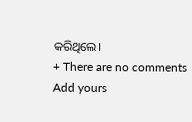କରିଥିଲେ।
+ There are no comments
Add yours